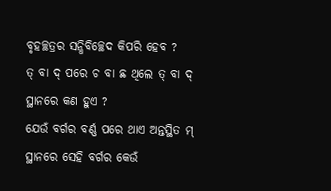ବୃହଚ୍ଛତ୍ରର ସନ୍ଧିବିଚ୍ଛେଦ କିପରି ହେବ ?
ତ୍ ବା ଦ୍ ପରେ ଚ ବା ଛ ଥିଲେ ତ୍ ବା ଦ୍ ସ୍ଥାନରେ କଣ ହୁଏ ?
ଯେଉଁ ବର୍ଗର ବର୍ଣ୍ଣ ପରେ ଥାଏ ଅନ୍ତସ୍ଥିତ ମ୍ ସ୍ଥାନରେ ସେହି ବର୍ଗର କେଉଁ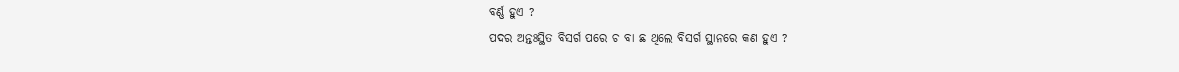ବର୍ଣ୍ଣ ହୁଏ ?
ପଦର ଅନ୍ତଃସ୍ଥିତ ବିସର୍ଗ ପରେ ଚ ବା ଛ ଥିଲେ ବିସର୍ଗ ସ୍ଥାନରେ କଣ ହୁଏ ?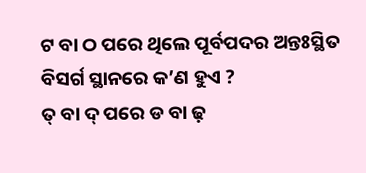ଟ ବା ଠ ପରେ ଥିଲେ ପୂର୍ବପଦର ଅନ୍ତଃସ୍ଥିତ ବିସର୍ଗ ସ୍ଥାନରେ କ’ଣ ହୁଏ ?
ତ୍ ବା ଦ୍ ପରେ ଡ ବା ଢ଼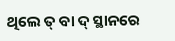ଥିଲେ ତ୍ ବା ଦ୍ ସ୍ଥାନରେ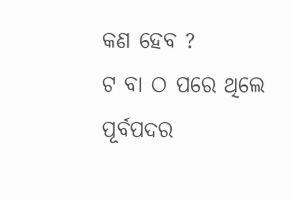କଣ ହେବ ?
ଟ ବା ଠ ପରେ ଥିଲେ ପୂର୍ବପଦର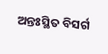ଅନ୍ତଃସ୍ଥିତ ବିସର୍ଗ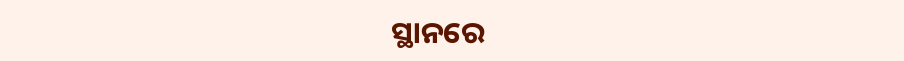ସ୍ଥାନରେ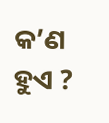କ’ଣ ହୁଏ ?